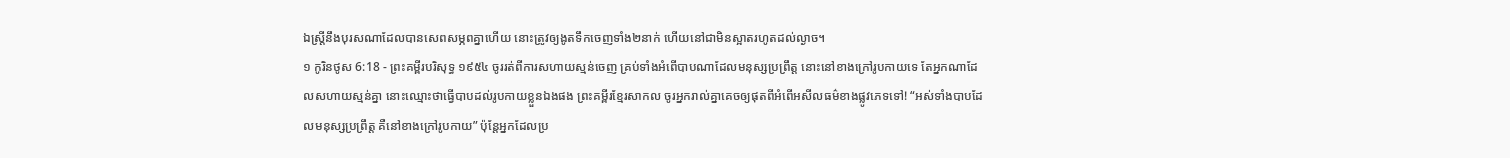ឯស្ត្រីនឹងបុរសណាដែលបានសេពសម្ភពគ្នាហើយ នោះត្រូវឲ្យងូតទឹកចេញទាំង២នាក់ ហើយនៅជាមិនស្អាតរហូតដល់ល្ងាច។
១ កូរិនថូស 6:18 - ព្រះគម្ពីរបរិសុទ្ធ ១៩៥៤ ចូររត់ពីការសហាយស្មន់ចេញ គ្រប់ទាំងអំពើបាបណាដែលមនុស្សប្រព្រឹត្ត នោះនៅខាងក្រៅរូបកាយទេ តែអ្នកណាដែលសហាយស្មន់គ្នា នោះឈ្មោះថាធ្វើបាបដល់រូបកាយខ្លួនឯងផង ព្រះគម្ពីរខ្មែរសាកល ចូរអ្នករាល់គ្នាគេចឲ្យផុតពីអំពើអសីលធម៌ខាងផ្លូវភេទទៅ! “អស់ទាំងបាបដែលមនុស្សប្រព្រឹត្ត គឺនៅខាងក្រៅរូបកាយ” ប៉ុន្តែអ្នកដែលប្រ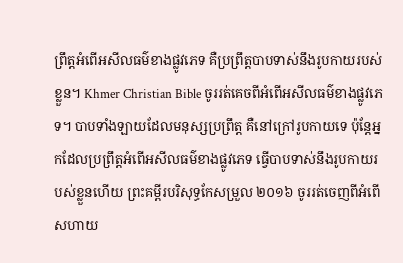ព្រឹត្តអំពើអសីលធម៌ខាងផ្លូវភេទ គឺប្រព្រឹត្តបាបទាស់នឹងរូបកាយរបស់ខ្លួន។ Khmer Christian Bible ចូររត់គេចពីអំពើអសីលធម៌ខាងផ្លូវភេទ។ បាបទាំងឡាយដែលមនុស្សប្រព្រឹត្ត គឺនៅក្រៅរូបកាយទេ ប៉ុន្ដែអ្នកដែលប្រព្រឹត្តអំពើអសីលធម៌ខាងផ្លូវភេទ ធ្វើបាបទាស់នឹងរូបកាយរបស់ខ្លួនហើយ ព្រះគម្ពីរបរិសុទ្ធកែសម្រួល ២០១៦ ចូររត់ចេញពីអំពើសហាយ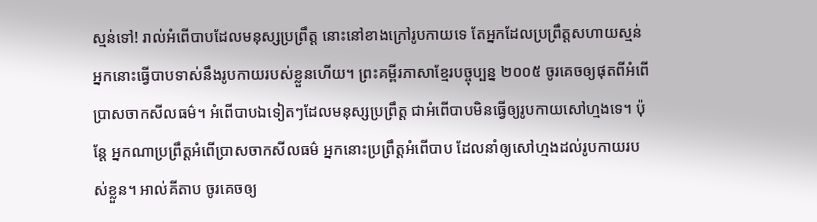ស្មន់ទៅ! រាល់អំពើបាបដែលមនុស្សប្រព្រឹត្ត នោះនៅខាងក្រៅរូបកាយទេ តែអ្នកដែលប្រព្រឹត្តសហាយស្មន់ អ្នកនោះធ្វើបាបទាស់នឹងរូបកាយរបស់ខ្លួនហើយ។ ព្រះគម្ពីរភាសាខ្មែរបច្ចុប្បន្ន ២០០៥ ចូរគេចឲ្យផុតពីអំពើប្រាសចាកសីលធម៌។ អំពើបាបឯទៀតៗដែលមនុស្សប្រព្រឹត្ត ជាអំពើបាបមិនធ្វើឲ្យរូបកាយសៅហ្មងទេ។ ប៉ុន្តែ អ្នកណាប្រព្រឹត្តអំពើប្រាសចាកសីលធម៌ អ្នកនោះប្រព្រឹត្តអំពើបាប ដែលនាំឲ្យសៅហ្មងដល់រូបកាយរបស់ខ្លួន។ អាល់គីតាប ចូរគេចឲ្យ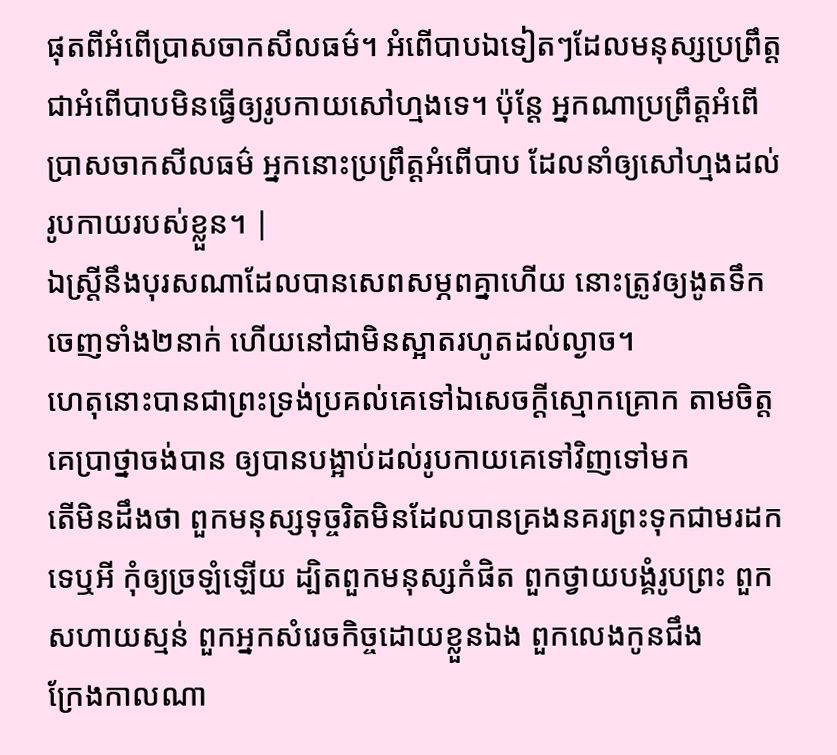ផុតពីអំពើប្រាសចាកសីលធម៌។ អំពើបាបឯទៀតៗដែលមនុស្សប្រព្រឹត្ដ ជាអំពើបាបមិនធ្វើឲ្យរូបកាយសៅហ្មងទេ។ ប៉ុន្ដែ អ្នកណាប្រព្រឹត្ដអំពើប្រាសចាកសីលធម៌ អ្នកនោះប្រព្រឹត្ដអំពើបាប ដែលនាំឲ្យសៅហ្មងដល់រូបកាយរបស់ខ្លួន។ |
ឯស្ត្រីនឹងបុរសណាដែលបានសេពសម្ភពគ្នាហើយ នោះត្រូវឲ្យងូតទឹកចេញទាំង២នាក់ ហើយនៅជាមិនស្អាតរហូតដល់ល្ងាច។
ហេតុនោះបានជាព្រះទ្រង់ប្រគល់គេទៅឯសេចក្ដីស្មោកគ្រោក តាមចិត្តគេប្រាថ្នាចង់បាន ឲ្យបានបង្អាប់ដល់រូបកាយគេទៅវិញទៅមក
តើមិនដឹងថា ពួកមនុស្សទុច្ចរិតមិនដែលបានគ្រងនគរព្រះទុកជាមរដកទេឬអី កុំឲ្យច្រឡំឡើយ ដ្បិតពួកមនុស្សកំផិត ពួកថ្វាយបង្គំរូបព្រះ ពួកសហាយស្មន់ ពួកអ្នកសំរេចកិច្ចដោយខ្លួនឯង ពួកលេងកូនជឹង
ក្រែងកាលណា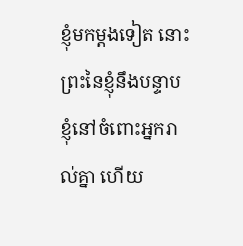ខ្ញុំមកម្តងទៀត នោះព្រះនៃខ្ញុំនឹងបន្ទាបខ្ញុំនៅចំពោះអ្នករាល់គ្នា ហើយ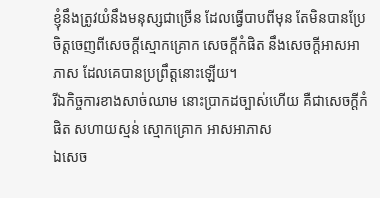ខ្ញុំនឹងត្រូវយំនឹងមនុស្សជាច្រើន ដែលធ្វើបាបពីមុន តែមិនបានប្រែចិត្តចេញពីសេចក្ដីស្មោកគ្រោក សេចក្ដីកំផិត នឹងសេចក្ដីអាសអាភាស ដែលគេបានប្រព្រឹត្តនោះឡើយ។
រីឯកិច្ចការខាងសាច់ឈាម នោះប្រាកដច្បាស់ហើយ គឺជាសេចក្ដីកំផិត សហាយស្មន់ ស្មោកគ្រោក អាសអាភាស
ឯសេច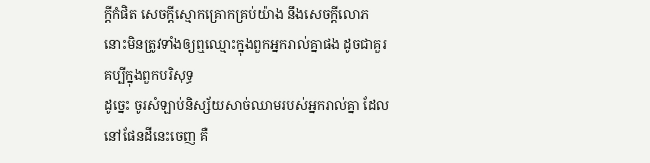ក្ដីកំផិត សេចក្ដីស្មោកគ្រោកគ្រប់យ៉ាង នឹងសេចក្ដីលោភ នោះមិនត្រូវទាំងឲ្យឮឈ្មោះក្នុងពួកអ្នករាល់គ្នាផង ដូចជាគួរគប្បីក្នុងពួកបរិសុទ្ធ
ដូច្នេះ ចូរសំឡាប់និស្ស័យសាច់ឈាមរបស់អ្នករាល់គ្នា ដែលនៅផែនដីនេះចេញ គឺ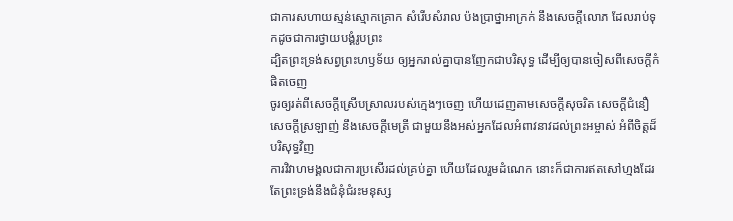ជាការសហាយស្មន់ស្មោកគ្រោក សំរើបសំរាល ប៉ងប្រាថ្នាអាក្រក់ នឹងសេចក្ដីលោភ ដែលរាប់ទុកដូចជាការថ្វាយបង្គំរូបព្រះ
ដ្បិតព្រះទ្រង់សព្វព្រះហឫទ័យ ឲ្យអ្នករាល់គ្នាបានញែកជាបរិសុទ្ធ ដើម្បីឲ្យបានចៀសពីសេចក្ដីកំផិតចេញ
ចូរឲ្យរត់ពីសេចក្ដីស្រើបស្រាលរបស់ក្មេងៗចេញ ហើយដេញតាមសេចក្ដីសុចរិត សេចក្ដីជំនឿ សេចក្ដីស្រឡាញ់ នឹងសេចក្ដីមេត្រី ជាមួយនឹងអស់អ្នកដែលអំពាវនាវដល់ព្រះអម្ចាស់ អំពីចិត្តដ៏បរិសុទ្ធវិញ
ការវិវាហមង្គលជាការប្រសើរដល់គ្រប់គ្នា ហើយដែលរួមដំណេក នោះក៏ជាការឥតសៅហ្មងដែរ តែព្រះទ្រង់នឹងជំនុំជំរះមនុស្ស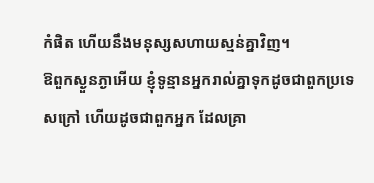កំផិត ហើយនឹងមនុស្សសហាយស្មន់គ្នាវិញ។
ឱពួកស្ងួនភ្ងាអើយ ខ្ញុំទូន្មានអ្នករាល់គ្នាទុកដូចជាពួកប្រទេសក្រៅ ហើយដូចជាពួកអ្នក ដែលគ្រា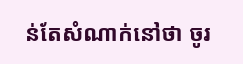ន់តែសំណាក់នៅថា ចូរ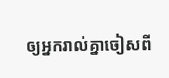ឲ្យអ្នករាល់គ្នាចៀសពី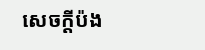សេចក្ដីប៉ង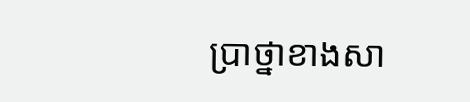ប្រាថ្នាខាងសា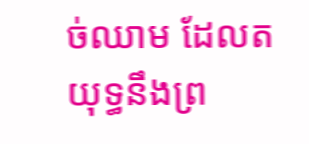ច់ឈាម ដែលតយុទ្ធនឹងព្រ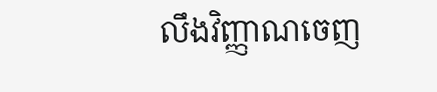លឹងវិញ្ញាណចេញ